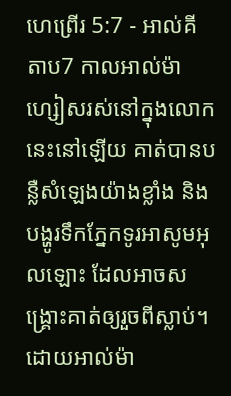ហេព្រើរ 5:7 - អាល់គីតាប7 កាលអាល់ម៉ាហ្សៀសរស់នៅក្នុងលោកនេះនៅឡើយ គាត់បានបន្លឺសំឡេងយ៉ាងខ្លាំង និងបង្ហូរទឹកភ្នែកទូរអាសូមអុលឡោះ ដែលអាចសង្គ្រោះគាត់ឲ្យរួចពីស្លាប់។ ដោយអាល់ម៉ា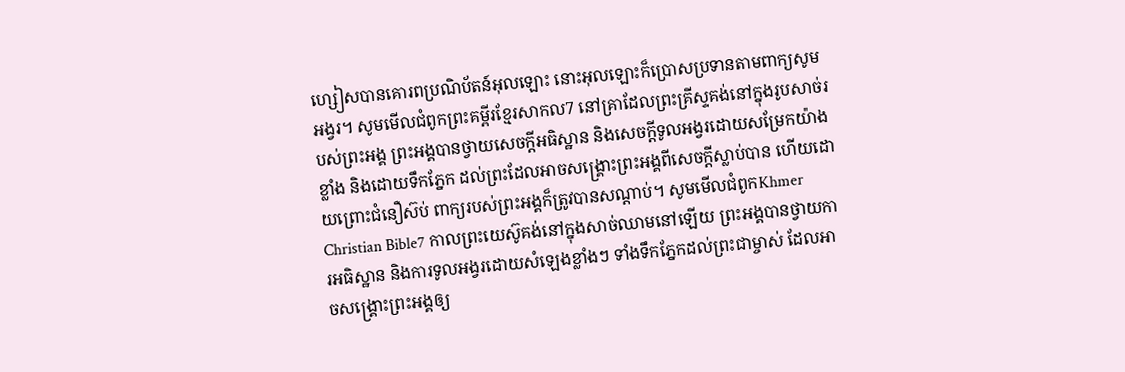ហ្សៀសបានគោរពប្រណិប័តន៍អុលឡោះ នោះអុលឡោះក៏ប្រោសប្រទានតាមពាក្យសូមអង្វរ។ សូមមើលជំពូកព្រះគម្ពីរខ្មែរសាកល7 នៅគ្រាដែលព្រះគ្រីស្ទគង់នៅក្នុងរូបសាច់របស់ព្រះអង្គ ព្រះអង្គបានថ្វាយសេចក្ដីអធិស្ឋាន និងសេចក្ដីទូលអង្វរដោយសម្រែកយ៉ាងខ្លាំង និងដោយទឹកភ្នែក ដល់ព្រះដែលអាចសង្គ្រោះព្រះអង្គពីសេចក្ដីស្លាប់បាន ហើយដោយព្រោះជំនឿស៊ប់ ពាក្យរបស់ព្រះអង្គក៏ត្រូវបានសណ្ដាប់។ សូមមើលជំពូកKhmer Christian Bible7 កាលព្រះយេស៊ូគង់នៅក្នុងសាច់ឈាមនៅឡើយ ព្រះអង្គបានថ្វាយការអធិស្ឋាន និងការទូលអង្វរដោយសំឡេងខ្លាំងៗ ទាំងទឹកភ្នែកដល់ព្រះជាម្ចាស់ ដែលអាចសង្រ្គោះព្រះអង្គឲ្យ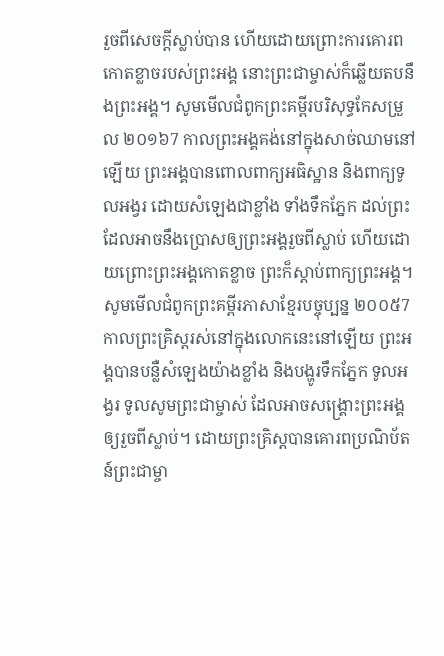រួចពីសេចក្ដីស្លាប់បាន ហើយដោយព្រោះការគោរពកោតខ្លាចរបស់ព្រះអង្គ នោះព្រះជាម្ចាស់ក៏ឆ្លើយតបនឹងព្រះអង្គ។ សូមមើលជំពូកព្រះគម្ពីរបរិសុទ្ធកែសម្រួល ២០១៦7 កាលព្រះអង្គគង់នៅក្នុងសាច់ឈាមនៅឡើយ ព្រះអង្គបានពោលពាក្យអធិស្ឋាន និងពាក្យទូលអង្វរ ដោយសំឡេងជាខ្លាំង ទាំងទឹកភ្នែក ដល់ព្រះដែលអាចនឹងប្រោសឲ្យព្រះអង្គរួចពីស្លាប់ ហើយដោយព្រោះព្រះអង្គកោតខ្លាច ព្រះក៏ស្ដាប់ពាក្យព្រះអង្គ។ សូមមើលជំពូកព្រះគម្ពីរភាសាខ្មែរបច្ចុប្បន្ន ២០០៥7 កាលព្រះគ្រិស្តរស់នៅក្នុងលោកនេះនៅឡើយ ព្រះអង្គបានបន្លឺសំឡេងយ៉ាងខ្លាំង និងបង្ហូរទឹកភ្នែក ទូលអង្វរ ទូលសូមព្រះជាម្ចាស់ ដែលអាចសង្គ្រោះព្រះអង្គឲ្យរួចពីស្លាប់។ ដោយព្រះគ្រិស្តបានគោរពប្រណិប័តន៍ព្រះជាម្ចា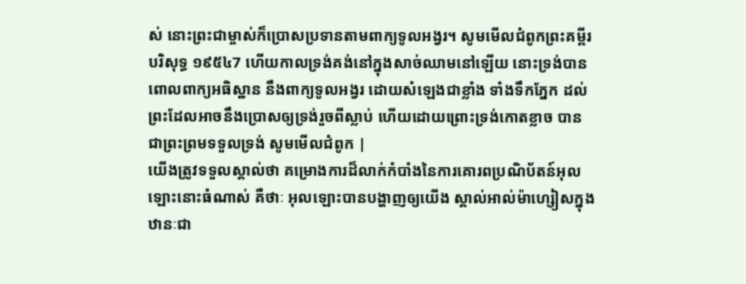ស់ នោះព្រះជាម្ចាស់ក៏ប្រោសប្រទានតាមពាក្យទូលអង្វរ។ សូមមើលជំពូកព្រះគម្ពីរបរិសុទ្ធ ១៩៥៤7 ហើយកាលទ្រង់គង់នៅក្នុងសាច់ឈាមនៅឡើយ នោះទ្រង់បានពោលពាក្យអធិស្ឋាន នឹងពាក្យទូលអង្វរ ដោយសំឡេងជាខ្លាំង ទាំងទឹកភ្នែក ដល់ព្រះដែលអាចនឹងប្រោសឲ្យទ្រង់រួចពីស្លាប់ ហើយដោយព្រោះទ្រង់កោតខ្លាច បានជាព្រះព្រមទទួលទ្រង់ សូមមើលជំពូក |
យើងត្រូវទទួលស្គាល់ថា គម្រោងការដ៏លាក់កំបាំងនៃការគោរពប្រណិប័តន៍អុលឡោះនោះធំណាស់ គឺថាៈ អុលឡោះបានបង្ហាញឲ្យយើង ស្គាល់អាល់ម៉ាហ្សៀសក្នុងឋានៈជា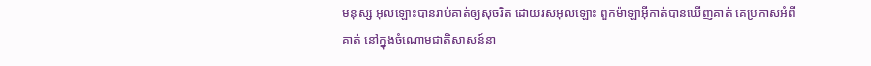មនុស្ស អុលឡោះបានរាប់គាត់ឲ្យសុចរិត ដោយរសអុលឡោះ ពួកម៉ាឡាអ៊ីកាត់បានឃើញគាត់ គេប្រកាសអំពីគាត់ នៅក្នុងចំណោមជាតិសាសន៍នា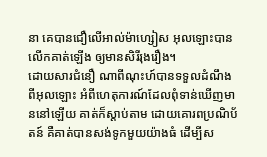នា គេបានជឿលើអាល់ម៉ាហ្សៀស អុលឡោះបានលើកគាត់ឡើង ឲ្យមានសិរីរុងរឿង។
ដោយសារជំនឿ ណាពីណុះហ៍បានទទួលដំណឹងពីអុលឡោះ អំពីហេតុការណ៍ដែលពុំទាន់ឃើញមាននៅឡើយ គាត់ក៏ស្ដាប់តាម ដោយគោរពប្រណិប័តន៍ គឺគាត់បានសង់ទូកមួយយ៉ាងធំ ដើម្បីស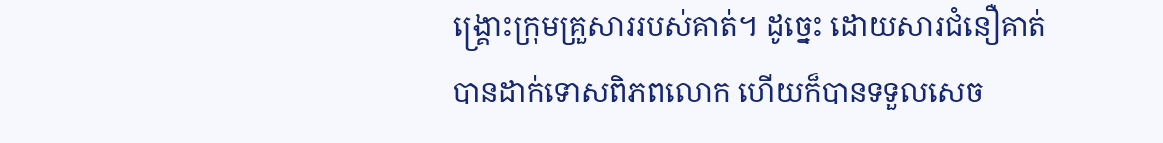ង្គ្រោះក្រុមគ្រួសាររបស់គាត់។ ដូច្នេះ ដោយសារជំនឿគាត់បានដាក់ទោសពិភពលោក ហើយក៏បានទទួលសេច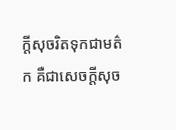ក្ដីសុចរិតទុកជាមត៌ក គឺជាសេចក្ដីសុច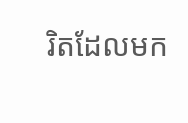រិតដែលមក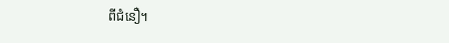ពីជំនឿ។